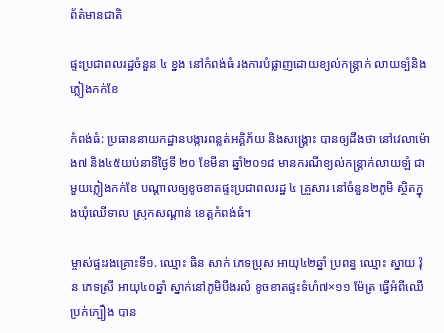ព័ត៌មានជាតិ

ផ្ទះប្រជាពលរដ្ឋចំនួន ៤ ខ្នង នៅកំពង់ធំ រងការបំផ្លាញដោយខ្យល់កន្រ្ដាក់ លាយទ្បំនិងភ្លៀងកក់ខែ

កំពង់ធំ: ប្រធាននាយកដ្ឋានបង្ការពន្លត់អគ្គិភ័យ និងសង្គ្រោះ បានឲ្យដឹងថា នៅវេលាម៉ោង៧ និង៤៥យប់នាទីថ្ងៃទី ២០ ខែមីនា ឆ្នាំ២០១៨ មានករណីខ្យល់កន្រ្ដាក់លាយឡំ ជាមួយភ្លៀងកក់ខែ បណ្ដាលឲ្យខូចខាតផ្ទះប្រជាពលរដ្ឋ ៤ គ្រួសារ នៅចំនួន២ភូមិ ស្ថិតក្នុងឃុំឈើទាល ស្រុកសណ្ដាន់ ខេត្តកំពង់ធំ។

ម្ចាស់ផ្ទះរងគ្រោះទី១. ឈ្មោះ ធិន សាក់ ភេទប្រុស អាយុ៤២ឆ្នាំ ប្រពន្ធ ឈ្មោះ ស្នាយ វ៉ុន ភេទស្រី អាយុ៤០ឆ្នាំ ស្នាក់នៅភូមិបឹងរលំ ខូចខាតផ្ទះទំហំ៧×១១ ម៉ែត្រ ធ្វើអំពីឈើប្រក់ក្បឿង បាន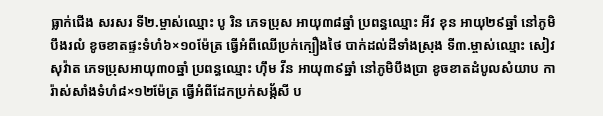ធ្លាក់ជើង សរសរ ទី២.ម្ចាស់ឈ្មោះ បូ រិន ភេទប្រុស អាយុ៣៨ឆ្នាំ ប្រពន្ធឈ្មោះ អីវ ខុន អាយុ២៩ឆ្នាំ នៅភូមិបឹងរលំ ខូចខាតផ្ទះទំហំ៦×១០ម៉ែត្រ ធ្វើអំពីឈើប្រក់ក្បឿងថៃ បាក់ដល់ដីទាំងស្រុង ទី៣.ម្ចាស់ឈ្មោះ សៀវ សុវ៉ាត ភេទប្រុសអាយុ៣០ឆ្នាំ ប្រពន្ធឈ្មោះ ហ៊ឹម វីន អាយុ៣៩ឆ្នាំ នៅភូមិបឹងប្រា ខូចខាតដំបូលសំយាប ការ៉ាស់សាំងទំហំ៨×១២ម៉ែត្រ ធ្វើអំពីដែកប្រក់សង្ក័សី ប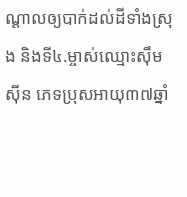ណ្ដាលឲ្យបាក់ដល់ដីទាំងស្រុង និងទី៤.ម្ចាស់ឈ្មោះស៊ឹម ស៊ីន ភេទប្រុសអាយុ៣៧ឆ្នាំ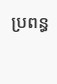ប្រពន្ធ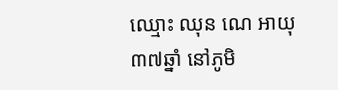ឈ្មោះ ឈុន ណេ អាយុ៣៧ឆ្នាំ នៅភូមិ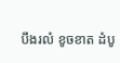បឹងរលំ ខូចខាត ដំបូ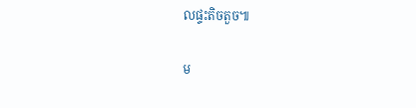លផ្ទះតិចតួច៕

ម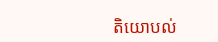តិយោបល់